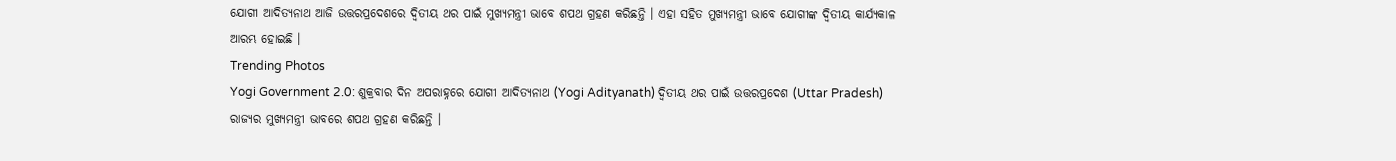ଯୋଗୀ ଆଦିତ୍ୟନାଥ ଆଜି ଉତ୍ତରପ୍ରଦେଶରେ ଦ୍ୱିତୀୟ ଥର ପାଇଁ ମୁଖ୍ୟମନ୍ତ୍ରୀ ଭାବେ ଶପଥ ଗ୍ରହଣ କରିଛନ୍ତି । ଏହା ସହିତ ମୁଖ୍ୟମନ୍ତ୍ରୀ ଭାବେ ଯୋଗୀଙ୍କ ଦ୍ୱିତୀୟ କାର୍ଯ୍ୟକାଳ ଆରମ୍ଭ ହୋଇଛି ।
Trending Photos
Yogi Government 2.0: ଶୁକ୍ରବାର ଦିନ ଅପରାହ୍ନରେ ଯୋଗୀ ଆଦିତ୍ୟନାଥ (Yogi Adityanath) ଦ୍ୱିତୀୟ ଥର ପାଇଁ ଉତ୍ତରପ୍ରଦେଶ (Uttar Pradesh) ରାଜ୍ୟର ମୁଖ୍ୟମନ୍ତ୍ରୀ ଭାବରେ ଶପଥ ଗ୍ରହଣ କରିଛନ୍ତି ।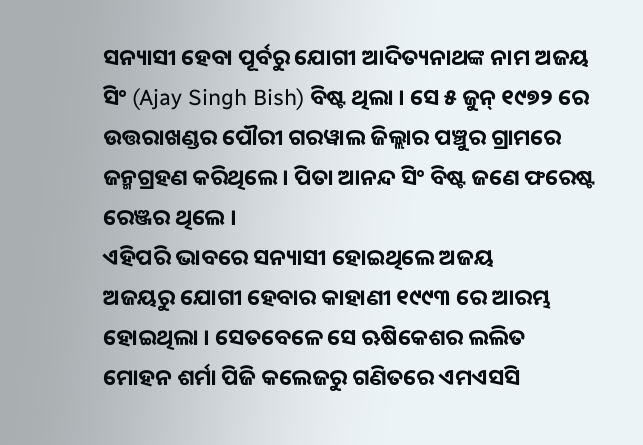ସନ୍ୟାସୀ ହେବା ପୂର୍ବରୁ ଯୋଗୀ ଆଦିତ୍ୟନାଥଙ୍କ ନାମ ଅଜୟ ସିଂ (Ajay Singh Bish) ବିଷ୍ଟ ଥିଲା । ସେ ୫ ଜୁନ୍ ୧୯୭୨ ରେ ଉତ୍ତରାଖଣ୍ଡର ପୌରୀ ଗରୱାଲ ଜିଲ୍ଲାର ପଞ୍ଚୁର ଗ୍ରାମରେ ଜନ୍ମଗ୍ରହଣ କରିଥିଲେ । ପିତା ଆନନ୍ଦ ସିଂ ବିଷ୍ଟ ଜଣେ ଫରେଷ୍ଟ ରେଞ୍ଜର ଥିଲେ ।
ଏହିପରି ଭାବରେ ସନ୍ୟାସୀ ହୋଇଥିଲେ ଅଜୟ
ଅଜୟରୁ ଯୋଗୀ ହେବାର କାହାଣୀ ୧୯୯୩ ରେ ଆରମ୍ଭ ହୋଇଥିଲା । ସେତବେଳେ ସେ ଋଷିକେଶର ଲଲିତ ମୋହନ ଶର୍ମା ପିଜି କଲେଜରୁ ଗଣିତରେ ଏମଏସସି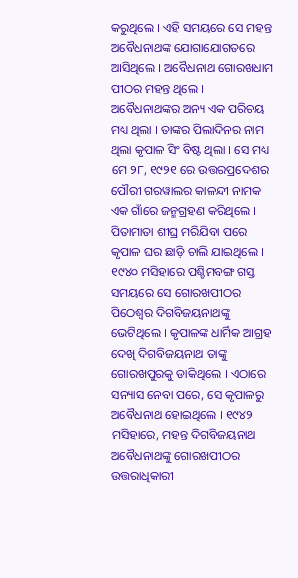କରୁଥିଲେ । ଏହି ସମୟରେ ସେ ମହନ୍ତ ଅବୈଧନାଥଙ୍କ ଯୋଗାଯୋଗତରେ ଆସିଥିଲେ । ଅବୈଧନାଥ ଗୋରଖଧାମ ପୀଠର ମହନ୍ତ ଥିଲେ । ଅବୈଧନାଥଙ୍କର ଅନ୍ୟ ଏକ ପରିଚୟ ମଧ୍ୟ ଥିଲା । ତାଙ୍କର ପିଲାଦିନର ନାମ ଥିଲା କୃପାଳ ସିଂ ବିଷ୍ଟ ଥିଲା । ସେ ମଧ୍ୟ ମେ ୨୮, ୧୯୨୧ ରେ ଉତ୍ତରପ୍ରଦେଶର ପୌରୀ ଗରୱାଲର କାଳନ୍ଦୀ ନାମକ ଏକ ଗାଁରେ ଜନ୍ମଗ୍ରହଣ କରିଥିଲେ । ପିତାମାତା ଶୀଘ୍ର ମରିଯିବା ପରେ କୃପାଳ ଘର ଛାଡ଼ି ଚାଲି ଯାଇଥିଲେ ।
୧୯୪୦ ମସିହାରେ ପଶ୍ଚିମବଙ୍ଗ ଗସ୍ତ ସମୟରେ ସେ ଗୋରଖପୀଠର ପିଠେଶ୍ୱର ଦିଗବିଜୟନାଥଙ୍କୁ ଭେଟିଥିଲେ । କୃପାଳଙ୍କ ଧାର୍ମିକ ଆଗ୍ରହ ଦେଖି ଦିଗବିଜୟନାଥ ତାଙ୍କୁ ଗୋରଖପୁରକୁ ଡାକିଥିଲେ । ଏଠାରେ ସନ୍ୟାସ ନେବା ପରେ, ସେ କୃପାଳରୁ ଅବୈଧନାଥ ହୋଇଥିଲେ । ୧୯୪୨ ମସିହାରେ, ମହନ୍ତ ଦିଗବିଜୟନାଥ ଅବୈଧନାଥଙ୍କୁ ଗୋରଖପୀଠର ଉତ୍ତରାଧିକାରୀ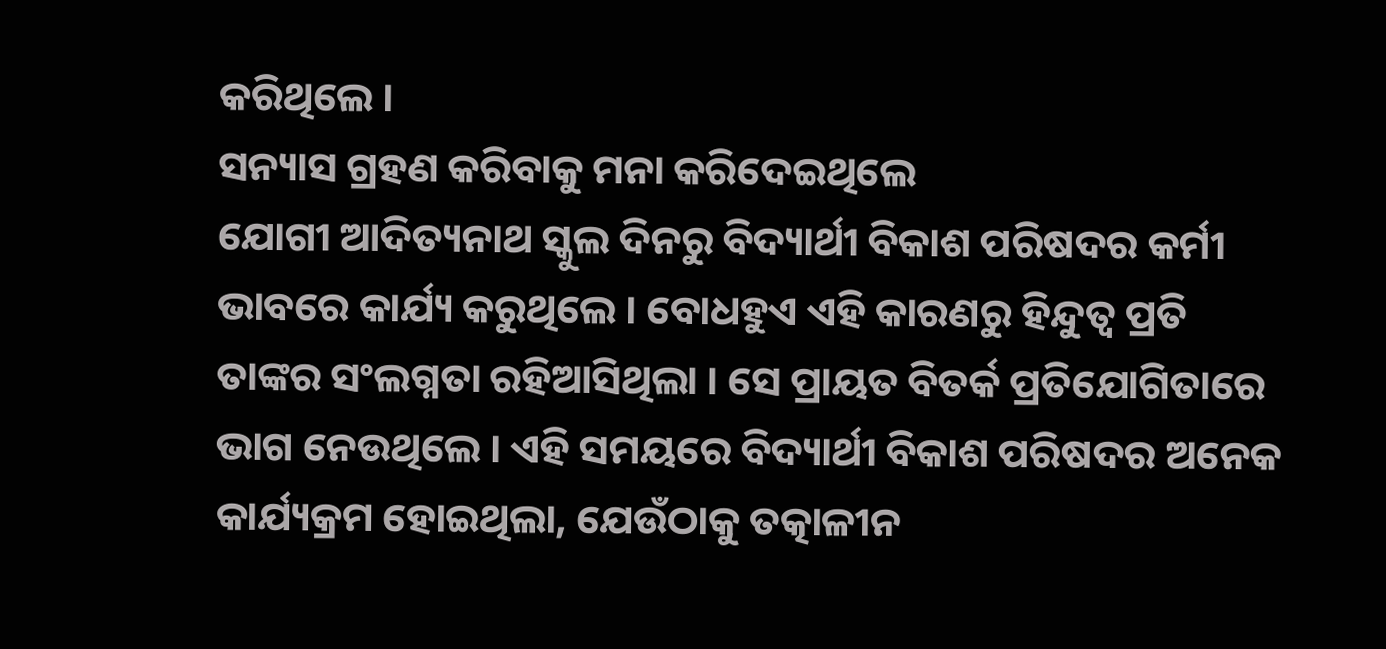କରିଥିଲେ ।
ସନ୍ୟାସ ଗ୍ରହଣ କରିବାକୁ ମନା କରିଦେଇଥିଲେ
ଯୋଗୀ ଆଦିତ୍ୟନାଥ ସ୍କୁଲ ଦିନରୁ ବିଦ୍ୟାର୍ଥୀ ବିକାଶ ପରିଷଦର କର୍ମୀ ଭାବରେ କାର୍ଯ୍ୟ କରୁଥିଲେ । ବୋଧହୁଏ ଏହି କାରଣରୁ ହିନ୍ଦୁତ୍ୱ ପ୍ରତି ତାଙ୍କର ସଂଲଗ୍ନତା ରହିଆସିଥିଲା । ସେ ପ୍ରାୟତ ବିତର୍କ ପ୍ରତିଯୋଗିତାରେ ଭାଗ ନେଉଥିଲେ । ଏହି ସମୟରେ ବିଦ୍ୟାର୍ଥୀ ବିକାଶ ପରିଷଦର ଅନେକ କାର୍ଯ୍ୟକ୍ରମ ହୋଇଥିଲା, ଯେଉଁଠାକୁ ତତ୍କାଳୀନ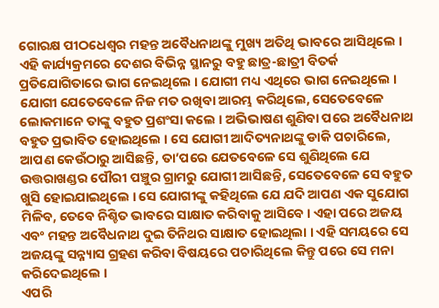ଗୋରକ୍ଷ ପୀଠଧେଶ୍ୱର ମହନ୍ତ ଅବୈଧନାଥଙ୍କୁ ମୁଖ୍ୟ ଅତିଥି ଭାବରେ ଆସିଥିଲେ ।
ଏହି କାର୍ଯ୍ୟକ୍ରମରେ ଦେଶର ବିଭିନ୍ନ ସ୍ଥାନରୁ ବହୁ ଛାତ୍ର-ଛାତ୍ରୀ ବିତର୍କ ପ୍ରତିଯୋଗିତାରେ ଭାଗ ନେଇଥିଲେ । ଯୋଗୀ ମଧ୍ୟ ଏଥିରେ ଭାଗ ନେଇଥିଲେ । ଯୋଗୀ ଯେତେବେଳେ ନିଜ ମତ ରଖିବା ଆରମ୍ଭ କରିଥିଲେ, ସେତେବେଳେ ଲୋକମାନେ ତାଙ୍କୁ ବହୁତ ପ୍ରଶଂସା କଲେ । ଅଭିଭାଷଣ ଶୁଣିବା ପରେ ଅବୈଧନାଥ ବହୁତ ପ୍ରଭାବିତ ହୋଇଥିଲେ । ସେ ଯୋଗୀ ଆଦିତ୍ୟନାଥଙ୍କୁ ଡାକି ପଚାରିଲେ, ଆପଣ କେଉଁଠାରୁ ଆସିଛନ୍ତି, ତା’ପରେ ଯେତବେଳେ ସେ ଶୁଣିଥିଲେ ଯେ ଉତ୍ତରାଖଣ୍ଡର ପୌରୀ ପଞ୍ଚୁର ଗ୍ରାମରୁ ଯୋଗୀ ଆସିଛନ୍ତି, ସେତେବେଳେ ସେ ବହୁତ ଖୁସି ହୋଇଯାଇଥିଲେ । ସେ ଯୋଗୀଙ୍କୁ କହିଥିଲେ ଯେ ଯଦି ଆପଣ ଏକ ସୁଯୋଗ ମିଳିବ, ତେବେ ନିଶ୍ଚିତ ଭାବରେ ସାକ୍ଷାତ କରିବାକୁ ଆସିବେ । ଏହା ପରେ ଅଜୟ ଏବଂ ମହନ୍ତ ଅବୈଧନାଥ ଦୁଇ ତିନିଥର ସାକ୍ଷାତ ହୋଇଥିଲା । ଏହି ସମୟରେ ସେ ଅଜୟଙ୍କୁ ସନ୍ନ୍ୟାସ ଗ୍ରହଣ କରିବା ବିଷୟରେ ପଚାରିଥିଲେ କିନ୍ତୁ ପରେ ସେ ମନା କରିଦେଇଥିଲେ ।
ଏପରି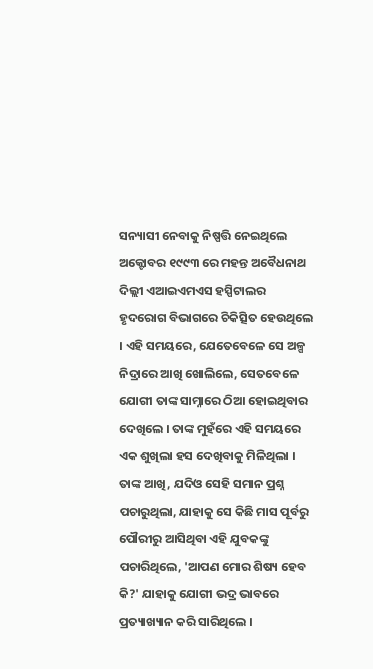ସନ୍ୟାସୀ ନେବାକୁ ନିଷ୍ପତ୍ତି ନେଇଥିଲେ
ଅକ୍ଟୋବର ୧୯୯୩ ରେ ମହନ୍ତ ଅବୈଧନାଥ ଦିଲ୍ଲୀ ଏଆଇଏମଏସ ହସ୍ପିଟାଲର ହୃଦରୋଗ ବିଭାଗରେ ଚିକିତ୍ସିତ ହେଉଥିଲେ । ଏହି ସମୟରେ, ଯେତେବେଳେ ସେ ଅଳ୍ପ ନିଦ୍ରାରେ ଆଖି ଖୋଲିଲେ, ସେତବେଳେ ଯୋଗୀ ତାଙ୍କ ସାମ୍ନାରେ ଠିଆ ହୋଇଥିବାର ଦେଖିଲେ । ତାଙ୍କ ମୁହଁରେ ଏହି ସମୟରେ ଏକ ଶୁଖିଲା ହସ ଦେଖିବାକୁ ମିଳିଥିଲା । ତାଙ୍କ ଆଖି, ଯଦିଓ ସେହି ସମାନ ପ୍ରଶ୍ନ ପଚାରୁଥିଲା, ଯାହାକୁ ସେ କିଛି ମାସ ପୂର୍ବରୁ ପୌରୀରୁ ଆସିଥିବା ଏହି ଯୁବକଙ୍କୁ ପଚାରିଥିଲେ, 'ଆପଣ ମୋର ଶିଷ୍ୟ ହେବ କି?' ଯାହାକୁ ଯୋଗୀ ଭଦ୍ର ଭାବରେ ପ୍ରତ୍ୟାଖ୍ୟାନ କରି ସାରିଥିଲେ ।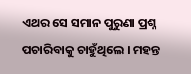ଏଥର ସେ ସମାନ ପୁରୁଣା ପ୍ରଶ୍ନ ପଚାରିବାକୁ ଚାହୁଁଥିଲେ । ମହନ୍ତ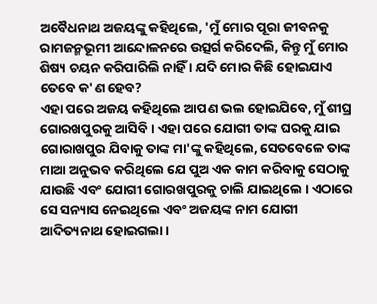ଅବୈଧନାଥ ଅଜୟଙ୍କୁ କହିଥିଲେ, 'ମୁଁ ମୋର ପୂରା ଜୀବନକୁ ରାମଜନ୍ମଭୂମୀ ଆନ୍ଦୋଳନରେ ଉତ୍ସର୍ଗ କରିଦେଲି, କିନ୍ତୁ ମୁଁ ମୋର ଶିଷ୍ୟ ଚୟନ କରିପାରିଲି ନାହିଁ । ଯଦି ମୋର କିଛି ହୋଇଯାଏ ତେବେ କ'ଣ ହେବ?
ଏହା ପରେ ଅଜୟ କହିଥିଲେ ଆପଣ ଭଲ ହୋଇଯିବେ, ମୁଁ ଶୀଘ୍ର ଗୋରଖପୁରକୁ ଆସିବି । ଏହା ପରେ ଯୋଗୀ ତାଙ୍କ ଘରକୁ ଯାଇ ଗୋରାଖପୁର ଯିବାକୁ ତାଙ୍କ ମା'ଙ୍କୁ କହିଥିଲେ, ସେତବେଳେ ତାଙ୍କ ମାଆ ଅନୁଭବ କରିଥିଲେ ଯେ ପୁଅ ଏକ କାମ କରିବାକୁ ସେଠାକୁ ଯାଉଛି ଏବଂ ଯୋଗୀ ଗୋରଖପୁରକୁ ଚାଲି ଯାଇଥିଲେ । ଏଠାରେ ସେ ସନ୍ୟାସ ନେଇଥିଲେ ଏବଂ ଅଜୟଙ୍କ ନାମ ଯୋଗୀ ଆଦିତ୍ୟନାଥ ହୋଇଗଲା ।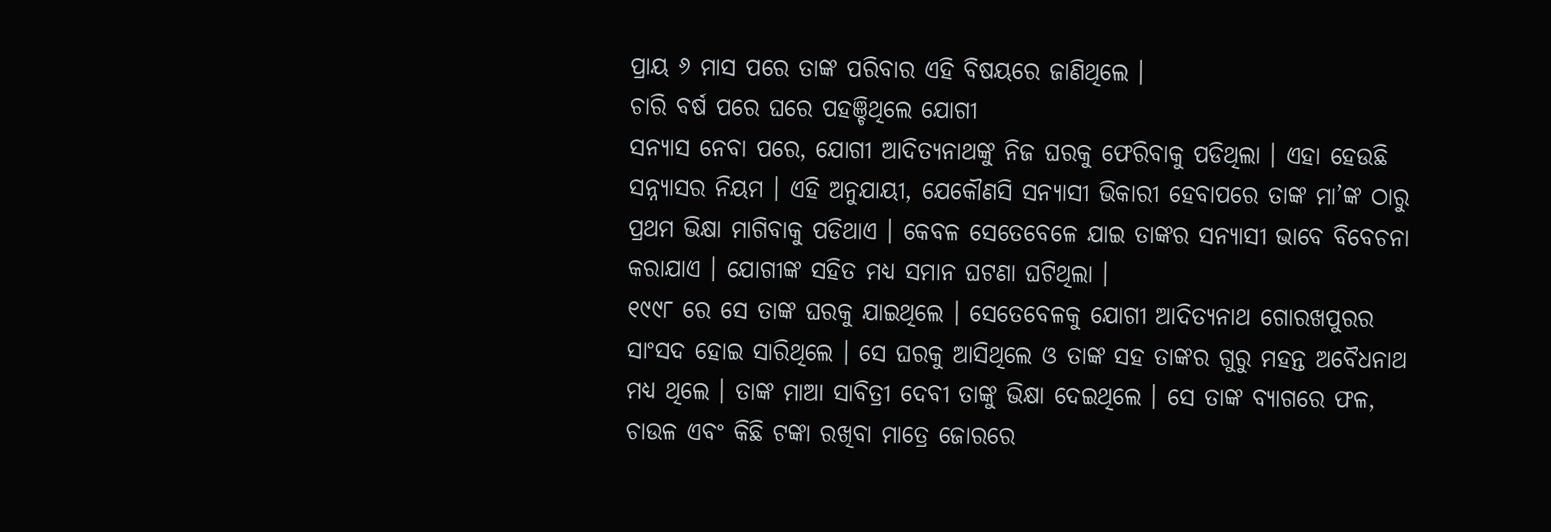ପ୍ରାୟ ୬ ମାସ ପରେ ତାଙ୍କ ପରିବାର ଏହି ବିଷୟରେ ଜାଣିଥିଲେ ।
ଚାରି ବର୍ଷ ପରେ ଘରେ ପହଞ୍ଚିଥିଲେ ଯୋଗୀ
ସନ୍ୟାସ ନେବା ପରେ, ଯୋଗୀ ଆଦିତ୍ୟନାଥଙ୍କୁ ନିଜ ଘରକୁ ଫେରିବାକୁ ପଡିଥିଲା । ଏହା ହେଉଛି ସନ୍ନ୍ୟାସର ନିୟମ । ଏହି ଅନୁଯାୟୀ, ଯେକୌଣସି ସନ୍ୟାସୀ ଭିକାରୀ ହେବାପରେ ତାଙ୍କ ମା’ଙ୍କ ଠାରୁ ପ୍ରଥମ ଭିକ୍ଷା ମାଗିବାକୁ ପଡିଥାଏ । କେବଳ ସେତେବେଳେ ଯାଇ ତାଙ୍କର ସନ୍ୟାସୀ ଭାବେ ବିବେଚନା କରାଯାଏ । ଯୋଗୀଙ୍କ ସହିତ ମଧ୍ୟ ସମାନ ଘଟଣା ଘଟିଥିଲା ।
୧୯୯୮ ରେ ସେ ତାଙ୍କ ଘରକୁ ଯାଇଥିଲେ । ସେତେବେଳକୁ ଯୋଗୀ ଆଦିତ୍ୟନାଥ ଗୋରଖପୁରର ସାଂସଦ ହୋଇ ସାରିଥିଲେ । ସେ ଘରକୁ ଆସିଥିଲେ ଓ ତାଙ୍କ ସହ ତାଙ୍କର ଗୁରୁ ମହନ୍ତ ଅବୈଧନାଥ ମଧ୍ୟ ଥିଲେ । ତାଙ୍କ ମାଆ ସାବିତ୍ରୀ ଦେବୀ ତାଙ୍କୁ ଭିକ୍ଷା ଦେଇଥିଲେ । ସେ ତାଙ୍କ ବ୍ୟାଗରେ ଫଳ, ଚାଉଳ ଏବଂ କିଛି ଟଙ୍କା ରଖିବା ମାତ୍ରେ ଜୋରରେ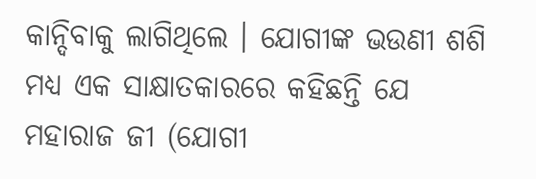କାନ୍ଦିବାକୁ ଲାଗିଥିଲେ । ଯୋଗୀଙ୍କ ଭଉଣୀ ଶଶି ମଧ୍ୟ ଏକ ସାକ୍ଷାତକାରରେ କହିଛନ୍ତି ଯେ ମହାରାଜ ଜୀ (ଯୋଗୀ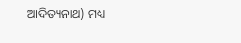ଆଦିତ୍ୟନାଥ) ମଧ୍ୟ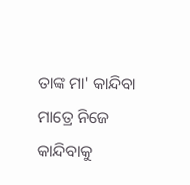ତାଙ୍କ ମା' କାନ୍ଦିବା ମାତ୍ରେ ନିଜେ କାନ୍ଦିବାକୁ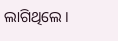ଲାଗିଥିଲେ ।